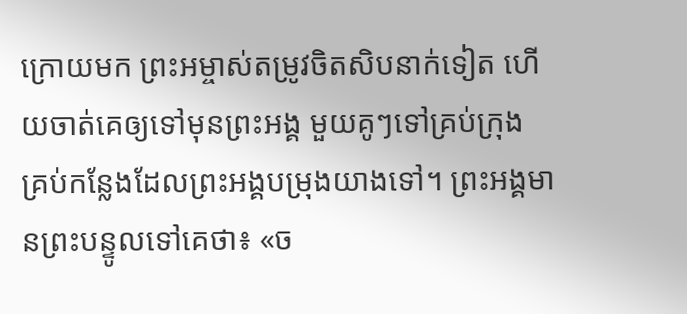ក្រោយមក ព្រះអម្ចាស់តម្រូវចិតសិបនាក់ទៀត ហើយចាត់គេឲ្យទៅមុនព្រះអង្គ មួយគូៗទៅគ្រប់ក្រុង គ្រប់កន្លែងដែលព្រះអង្គបម្រុងយាងទៅ។ ព្រះអង្គមានព្រះបន្ទូលទៅគេថា៖ «ច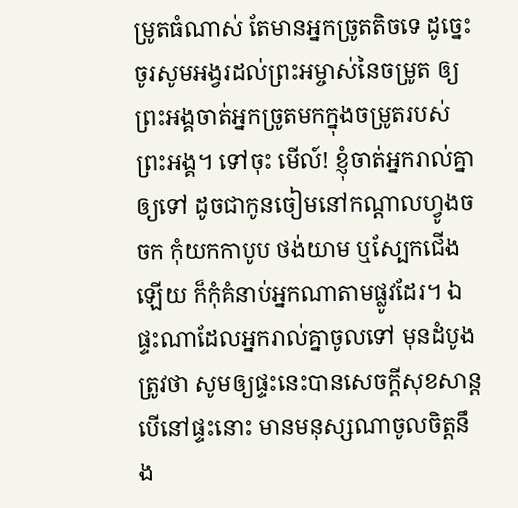ម្រូតធំណាស់ តែមានអ្នកច្រូតតិចទេ ដូច្នេះ ចូរសូមអង្វរដល់ព្រះអម្ចាស់នៃចម្រូត ឲ្យព្រះអង្គចាត់អ្នកច្រូតមកក្នុងចម្រូតរបស់ព្រះអង្គ។ ទៅចុះ មើល៍! ខ្ញុំចាត់អ្នករាល់គ្នាឲ្យទៅ ដូចជាកូនចៀមនៅកណ្តាលហ្វូងចចក កុំយកកាបូប ថង់យាម ឬស្បែកជើងឡើយ ក៏កុំគំនាប់អ្នកណាតាមផ្លូវដែរ។ ឯផ្ទះណាដែលអ្នករាល់គ្នាចូលទៅ មុនដំបូងត្រូវថា សូមឲ្យផ្ទះនេះបានសេចក្តីសុខសាន្ត បើនៅផ្ទះនោះ មានមនុស្សណាចូលចិត្តនឹង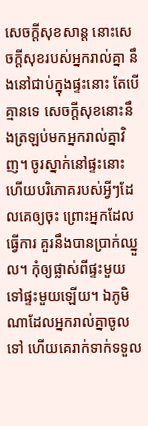សេចក្តីសុខសាន្ត នោះសេចក្តីសុខរបស់អ្នករាល់គ្នា នឹងនៅជាប់ក្នុងផ្ទះនោះ តែបើគ្មានទេ សេចក្តីសុខនោះនឹងត្រឡប់មកអ្នករាល់គ្នាវិញ។ ចូរស្នាក់នៅផ្ទះនោះ ហើយបរិភោគរបស់អ្វីៗដែលគេឲ្យចុះ ព្រោះអ្នកដែលធ្វើការ គួរនឹងបានប្រាក់ឈ្នួល។ កុំឲ្យផ្លាស់ពីផ្ទះមួយទៅផ្ទះមួយឡើយ។ ឯភូមិណាដែលអ្នករាល់គ្នាចូលទៅ ហើយគេរាក់ទាក់ទទួល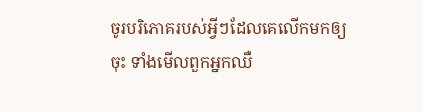ចូរបរិភោគរបស់អ្វីៗដែលគេលើកមកឲ្យចុះ ទាំងមើលពួកអ្នកឈឺ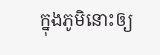ក្នុងភូមិនោះឲ្យ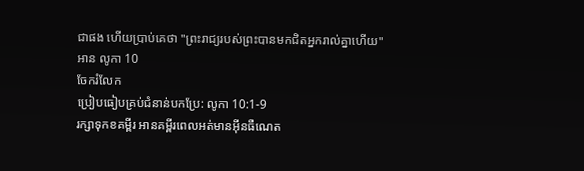ជាផង ហើយប្រាប់គេថា "ព្រះរាជ្យរបស់ព្រះបានមកជិតអ្នករាល់គ្នាហើយ"
អាន លូកា 10
ចែករំលែក
ប្រៀបធៀបគ្រប់ជំនាន់បកប្រែ: លូកា 10:1-9
រក្សាទុកខគម្ពីរ អានគម្ពីរពេលអត់មានអ៊ីនធឺណេត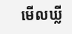មើលឃ្លី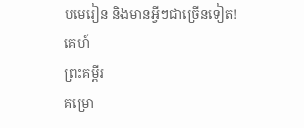បមេរៀន និងមានអ្វីៗជាច្រើនទៀត!
គេហ៍
ព្រះគម្ពីរ
គម្រោ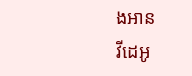ងអាន
វីដេអូ